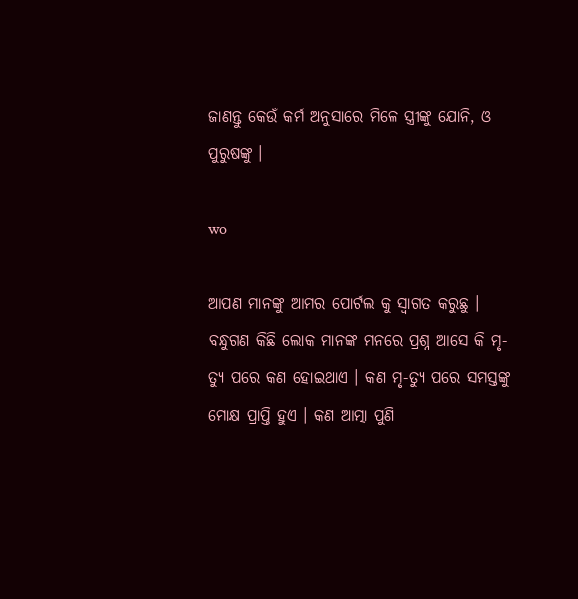ଜାଣନ୍ତୁ କେଉଁ କର୍ମ ଅନୁସାରେ ମିଳେ ସ୍ତ୍ରୀଙ୍କୁ ଯୋନି, ଓ ପୁରୁଷଙ୍କୁ ।

wo

ଆପଣ ମାନଙ୍କୁ ଆମର ପୋର୍ଟଲ କୁ ସ୍ୱାଗତ କରୁଛୁ । ବନ୍ଧୁଗଣ କିଛି ଲୋକ ମାନଙ୍କ ମନରେ ପ୍ରଶ୍ନ ଆସେ କି ମୃ-ତ୍ୟୁ ପରେ କଣ ହୋଇଥାଏ । କଣ ମୃ-ତ୍ୟୁ ପରେ ସମସ୍ତଙ୍କୁ ମୋକ୍ଷ ପ୍ରାପ୍ତି ହୁଏ । କଣ ଆତ୍ମା ପୁଣି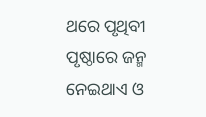ଥରେ ପୃଥିବୀ ପୃଷ୍ଠାରେ ଜନ୍ମ ନେଇଥାଏ ଓ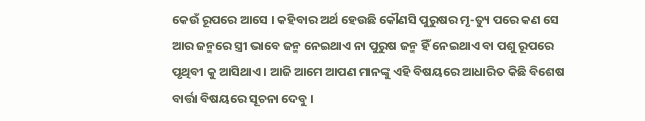କେଉଁ ରୂପରେ ଆସେ । କହିବାର ଅର୍ଥ ହେଉଛି କୌଣସି ପୁରୁଷର ମୃ-ତ୍ୟୁ ପରେ କଣ ସେ ଆର ଜନ୍ମରେ ସ୍ତ୍ରୀ ଭାବେ ଜନ୍ମ ନେଇଥାଏ ନା ପୁରୁଷ ଜନ୍ମ ହିଁ ନେଇଥାଏ ବା ପଶୁ ରୂପରେ ପୃଥିବୀ କୁ ଆସିଥାଏ । ଆଜି ଆମେ ଆପଣ ମାନଙ୍କୁ ଏହି ବିଷୟରେ ଆଧାରିତ କିଛି ବିଶେଷ ବାର୍ତ୍ତା ବିଷୟରେ ସୂଚନା ଦେବୁ ।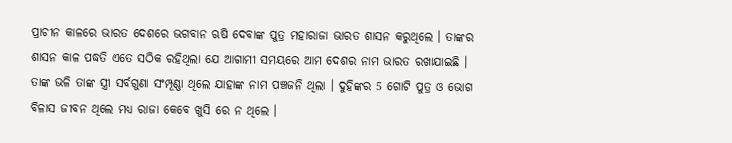ପ୍ରାଚୀନ କାଳରେ ଭାରତ ଦେଶରେ ଭଗବାନ ଋଷି ଦେବାଙ୍କ ପୁତ୍ର ମହାରାଜା ଭାରତ ଶାସନ କରୁଥିଲେ । ତାଙ୍କର ଶାସନ କାଳ ପଦ୍ଧତି ଏତେ ସଠିକ ରହିଥିଲା ଯେ ଆଗାମୀ ସମୟରେ ଆମ ଦେଶର ନାମ ଭାରତ ରଖାଯାଇଛି । ତାଙ୍କ ଭଳି ତାଙ୍କ ସ୍ତ୍ରୀ ସର୍ବଗୁଣା ସଂମ୍ପୂଣ୍ଣା ଥିଲେ ଯାହାଙ୍କ ନାମ ପଞ୍ଚଜନି ଥିଲା । ଦୁହିଙ୍କର 5 ଗୋଟି ପୁତ୍ର ଓ ଭୋଗ ବିଳାସ ଜୀବନ ଥିଲେ ମଧ୍ୟ ରାଜା କେବେ ଖୁସି ରେ ନ ଥିଲେ ।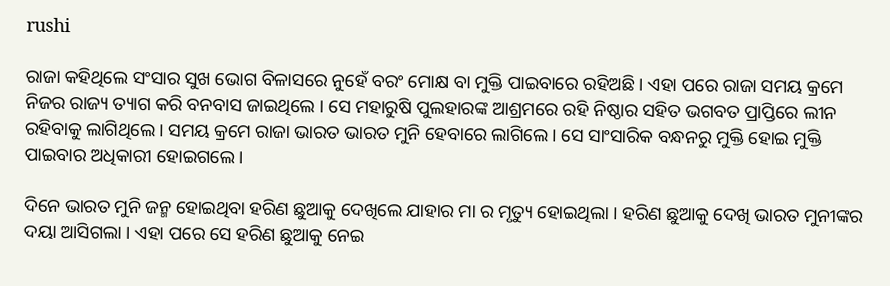rushi

ରାଜା କହିଥିଲେ ସଂସାର ସୁଖ ଭୋଗ ବିଳାସରେ ନୁହେଁ ବରଂ ମୋକ୍ଷ ବା ମୁକ୍ତି ପାଇବାରେ ରହିଅଛି । ଏହା ପରେ ରାଜା ସମୟ କ୍ରମେ ନିଜର ରାଜ୍ୟ ତ୍ୟାଗ କରି ବନବାସ ଜାଇଥିଲେ । ସେ ମହାରୁଷି ପୁଲହାରଙ୍କ ଆଶ୍ରମରେ ରହି ନିଷ୍ଠାର ସହିତ ଭଗବତ ପ୍ରାପ୍ତିରେ ଲୀନ ରହିବାକୁ ଲାଗିଥିଲେ । ସମୟ କ୍ରମେ ରାଜା ଭାରତ ଭାରତ ମୁନି ହେବାରେ ଲାଗିଲେ । ସେ ସାଂସାରିକ ବନ୍ଧନରୁ ମୁକ୍ତି ହୋଇ ମୁକ୍ତି ପାଇବାର ଅଧିକାରୀ ହୋଇଗଲେ ।

ଦିନେ ଭାରତ ମୁନି ଜନ୍ମ ହୋଇଥିବା ହରିଣ ଛୁଆକୁ ଦେଖିଲେ ଯାହାର ମା ର ମୃତ୍ୟୁ ହୋଇଥିଲା । ହରିଣ ଛୁଆକୁ ଦେଖି ଭାରତ ମୁନୀଙ୍କର ଦୟା ଆସିଗଲା । ଏହା ପରେ ସେ ହରିଣ ଛୁଆକୁ ନେଇ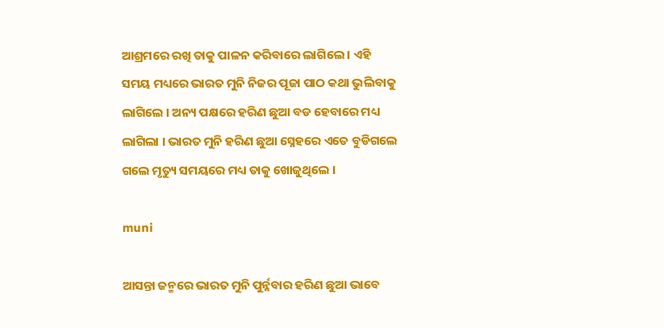ଆଶ୍ରମରେ ରଖି ତାକୁ ପାଳନ କରିବାରେ ଲାଗିଲେ । ଏହି ସମୟ ମଧ୍ୟରେ ଭାରତ ମୁନି ନିଜର ପୂଜା ପାଠ କଥା ଭୁଲିବାକୁ ଲାଗିଲେ । ଅନ୍ୟ ପକ୍ଷରେ ହରିଣ ଛୁଆ ବଡ ହେବାରେ ମଧ୍ୟ ଲାଗିଲା । ଭାରତ ମୁନି ହରିଣ ଛୁଆ ସ୍ନେହରେ ଏତେ ବୁଡିଗଲେ ଗଲେ ମୃତ୍ୟୁ ସମୟରେ ମଧ୍ୟ ତାକୁ ଖୋଜୁଥିଲେ ।

muni

ଆସନ୍ତା ଜନ୍ମରେ ଭାରତ ମୁନି ପୁର୍ନ୍ନବାର ହରିଣ ଛୁଆ ଭାବେ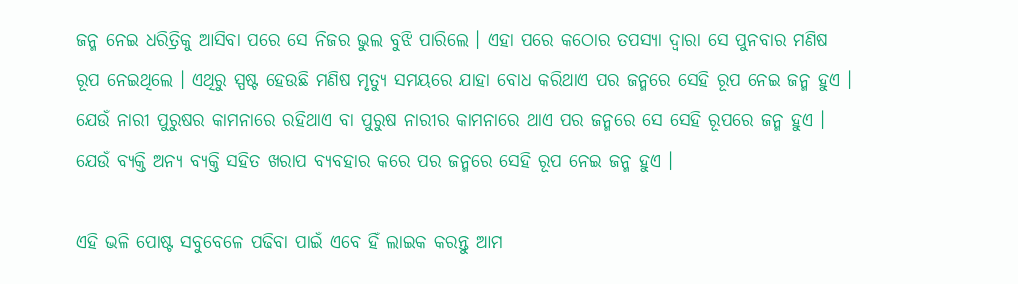ଜନ୍ମ ନେଇ ଧରିତ୍ରିକୁ ଆସିବା ପରେ ସେ ନିଜର ଭୁଲ ବୁଝି ପାରିଲେ । ଏହା ପରେ କଠୋର ତପସ୍ୟା ଦ୍ଵାରା ସେ ପୁନବାର ମଣିଷ ରୂପ ନେଇଥିଲେ । ଏଥିରୁ ସ୍ପଷ୍ଟ ହେଉଛି ମଣିଷ ମୃତ୍ୟୁ ସମୟରେ ଯାହା ବୋଧ କରିଥାଏ ପର ଜନ୍ମରେ ସେହି ରୂପ ନେଇ ଜନ୍ମ ହୁଏ । ଯେଉଁ ନାରୀ ପୁରୁଷର କାମନାରେ ରହିଥାଏ ବା ପୁରୁଷ ନାରୀର କାମନାରେ ଥାଏ ପର ଜନ୍ମରେ ସେ ସେହି ରୂପରେ ଜନ୍ମ ହୁଏ । ଯେଉଁ ବ୍ୟକ୍ତି ଅନ୍ୟ ବ୍ୟକ୍ତି ସହିତ ଖରାପ ବ୍ୟବହାର କରେ ପର ଜନ୍ମରେ ସେହି ରୂପ ନେଇ ଜନ୍ମ ହୁଏ ।

ଏହି ଭଳି ପୋଷ୍ଟ ସବୁବେଳେ ପଢିବା ପାଇଁ ଏବେ ହିଁ ଲାଇକ କରନ୍ତୁ ଆମ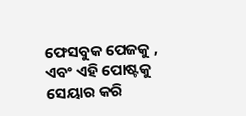ଫେସବୁକ ପେଜକୁ , ଏବଂ ଏହି ପୋଷ୍ଟକୁ ସେୟାର କରି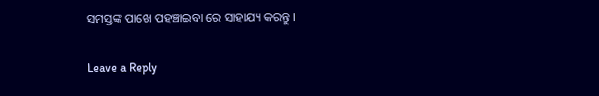ସମସ୍ତଙ୍କ ପାଖେ ପହଞ୍ଚାଇବା ରେ ସାହାଯ୍ୟ କରନ୍ତୁ ।

Leave a Reply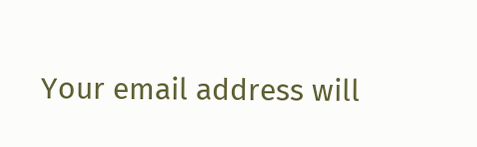Your email address will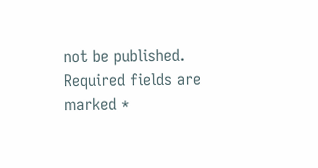not be published. Required fields are marked *